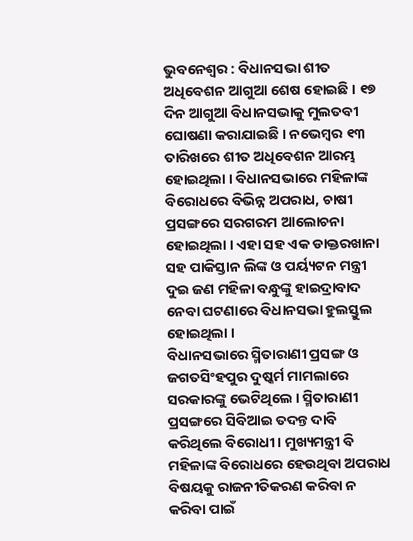ଭୁବନେଶ୍ୱର : ବିଧାନସଭା ଶୀତ ଅଧିବେଶନ ଆଗୁଆ ଶେଷ ହୋଇଛି । ୧୭ ଦିନ ଆଗୁଆ ବିଧାନସଭାକୁ ମୁଲତବୀ ଘୋଷଣା କରାଯାଇଛି । ନଭେମ୍ବର ୧୩ ତାରିଖରେ ଶୀତ ଅଧିବେଶନ ଆରମ୍ଭ ହୋଇଥିଲା । ବିଧାନସଭାରେ ମହିଳାଙ୍କ ବିରୋଧରେ ବିଭିନ୍ନ ଅପରାଧ, ଚାଷୀ ପ୍ରସଙ୍ଗରେ ସରଗରମ ଆଲୋଚନା ହୋଇଥିଲା । ଏହା ସହ ଏକ ଡାକ୍ତରଖାନା ସହ ପାକିସ୍ତାନ ଲିଙ୍କ ଓ ପର୍ୟ୍ୟଟନ ମନ୍ତ୍ରୀ ଦୁଇ ଜଣ ମହିଳା ବନ୍ଧୁଙ୍କୁ ହାଇଦ୍ରାବାଦ ନେବା ଘଟଣାରେ ବିଧାନସଭା ହୁଲସ୍ତୁଲ ହୋଇଥିଲା ।
ବିଧାନସଭାରେ ସ୍ମିତାରାଣୀ ପ୍ରସଙ୍ଗ ଓ ଜଗତସିଂହପୁର ଦୁଷ୍କର୍ମ ମାମଲାରେ ସରକାରଙ୍କୁ ଭେଟିଥିଲେ । ସ୍ମିତାରାଣୀ ପ୍ରସଙ୍ଗରେ ସିବିଆଇ ତଦନ୍ତ ଦାବି କରିଥିଲେ ବିରୋଧୀ । ମୁଖ୍ୟମନ୍ତ୍ରୀ ବି ମହିଳାଙ୍କ ବିରୋଧରେ ହେଉଥିବା ଅପରାଧ ବିଷୟକୁ ରାଜନୀତିକରଣ କରିବା ନ କରିବା ପାଇଁ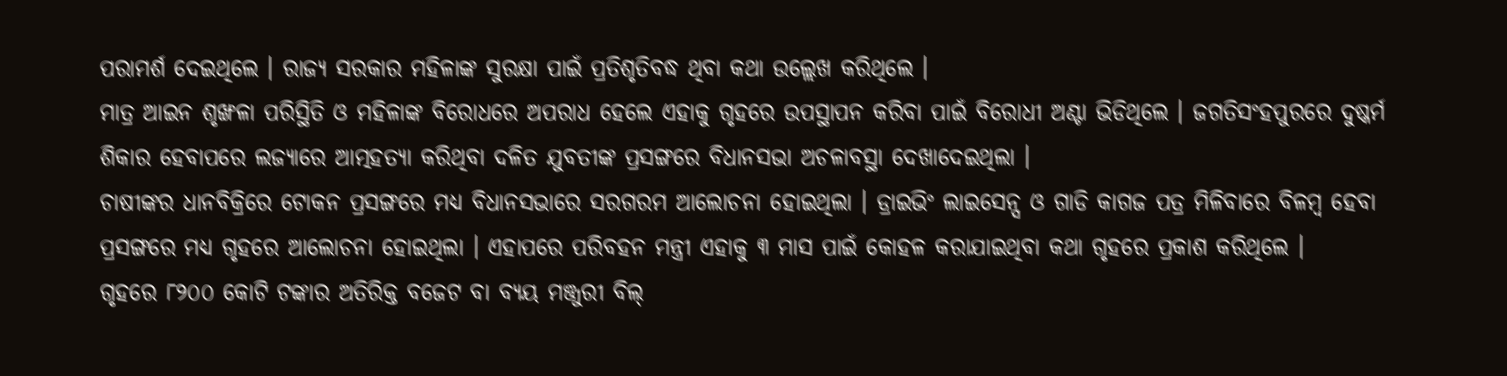ପରାମର୍ଶ ଦେଇଥିଲେ । ରାଜ୍ୟ ସରକାର ମହିଳାଙ୍କ ସୁରକ୍ଷା ପାଇଁ ପ୍ରତିଶୃତିବଦ୍ଧ ଥିବା କଥା ଉଲ୍ଲେଖ କରିଥିଲେ ।
ମାତ୍ର ଆଇନ ଶୃଙ୍ଖଳା ପରିସ୍ଥିତି ଓ ମହିଳାଙ୍କ ବିରୋଧରେ ଅପରାଧ ହେଲେ ଏହାକୁ ଗୃହରେ ଉପସ୍ଥାପନ କରିବା ପାଇଁ ବିରୋଧୀ ଅଣ୍ଟା ଭିଡିଥିଲେ । ଜଗତିସଂହପୁରରେ ଦୁଷ୍କର୍ମ ଶିକାର ହେବାପରେ ଲଜ୍ୟାରେ ଆତ୍ମହତ୍ୟା କରିଥିବା ଦଳିତ ଯୁବତୀଙ୍କ ପ୍ରସଙ୍ଗରେ ବିଧାନସଭା ଅଚଳାବସ୍ଥା ଦେଖାଦେଇଥିଲା ।
ଚାଷୀଙ୍କର ଧାନବିକ୍ରିରେ ଟୋକନ ପ୍ରସଙ୍ଗରେ ମଧ୍ୟ ବିଧାନସଭାରେ ସରଗରମ ଆଲୋଚନା ହୋଇଥିଲା । ଡ୍ରାଇଭିଂ ଲାଇସେନ୍ସ ଓ ଗାଡି କାଗଜ ପତ୍ର ମିଳିବାରେ ବିଳମ୍ବ ହେବା ପ୍ରସଙ୍ଗରେ ମଧ୍ୟ ଗୃହରେ ଆଲୋଚନା ହୋଇଥିଲା । ଏହାପରେ ପରିବହନ ମନ୍ତ୍ରୀ ଏହାକୁ ୩ ମାସ ପାଇଁ କୋହଳ କରାଯାଇଥିବା କଥା ଗୃହରେ ପ୍ରକାଶ କରିଥିଲେ ।
ଗୃହରେ ୮୨୦୦ କୋଟି ଟଙ୍କାର ଅତିରିକ୍ତ ବଜେଟ ବା ବ୍ୟୟ ମଞ୍ଜୁରୀ ବିଲ୍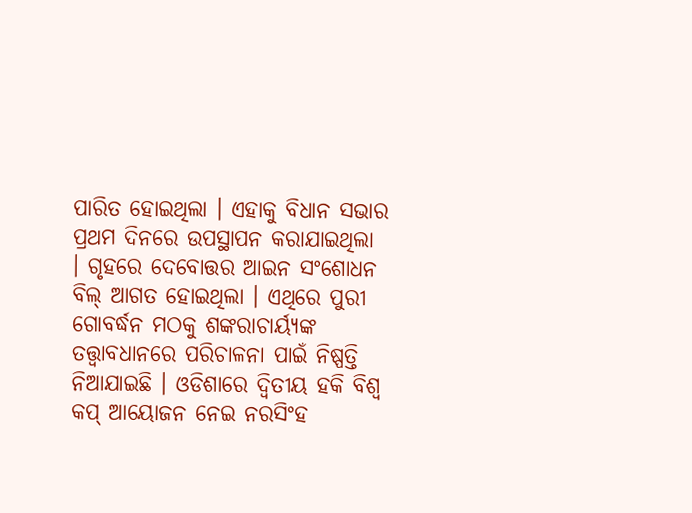ପାରିତ ହୋଇଥିଲା । ଏହାକୁ ବିଧାନ ସଭାର ପ୍ରଥମ ଦିନରେ ଉପସ୍ଥାପନ କରାଯାଇଥିଲା । ଗୃହରେ ଦେବୋତ୍ତର ଆଇନ ସଂଶୋଧନ ବିଲ୍ ଆଗତ ହୋଇଥିଲା । ଏଥିରେ ପୁରୀ ଗୋବର୍ଦ୍ଧନ ମଠକୁ ଶଙ୍କରାଚାର୍ୟ୍ୟଙ୍କ ତତ୍ତ୍ୱାବଧାନରେ ପରିଚାଳନା ପାଇଁ ନିଷ୍ପତ୍ତି ନିଆଯାଇଛି । ଓଡିଶାରେ ଦ୍ୱିତୀୟ ହକି ବିଶ୍ୱ କପ୍ ଆୟୋଜନ ନେଇ ନରସିଂହ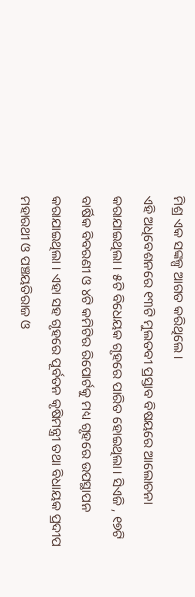ମିଶ୍ର ଏକ ସଙ୍କଳ୍ପ ଆଗତ କରିଥିଲେ ।
ଏହି ଅଧିବେଶନରେ ୧୩ଟି ମୁଲତବୀ ପ୍ରସ୍ତାବ ବିଷୟରେ ଆଲୋଚନା କରାଯାଇଥିଲା । ୫ଟି ବିଧେୟକ ଗୃହରେ ପାରିତ ହୋଇଥିଲା। ସିଏଜି , ୧୭ଟି ବାର୍ଷିକ ବିବରଣୀ ଓ ୪ଟି କମିଟିର ରିପୋର୍ଟକୁ ମଧ୍ୟ ଗୃହରେ ଉପସ୍ଥାପନ କରାଯାଇଥିଲା । ଏହା ସହ ଗୃହରେ ପୂର୍ବତନ କୃଷିମନ୍ତ୍ରୀ ତଥା ବିଧାୟକ ପ୍ରଦୀପ ମହାରଥୀ ଓ ପଞ୍ଚୟତିରାଜ ଓ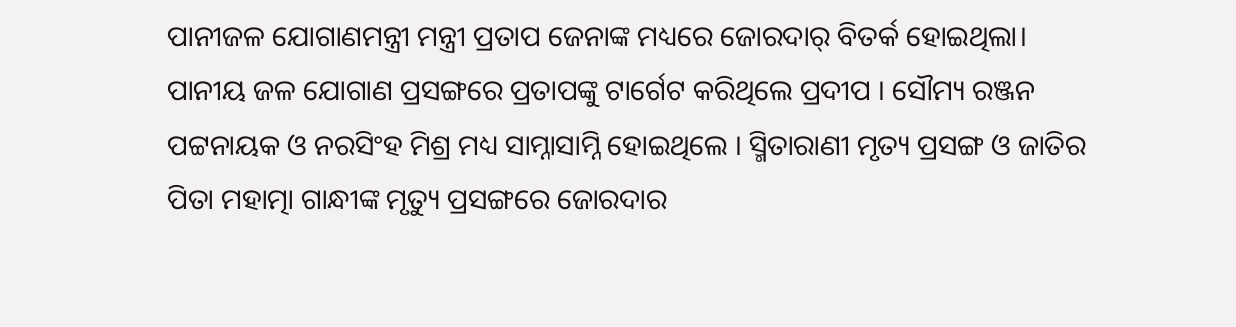ପାନୀଜଳ ଯୋଗାଣମନ୍ତ୍ରୀ ମନ୍ତ୍ରୀ ପ୍ରତାପ ଜେନାଙ୍କ ମଧ୍ୟରେ ଜୋରଦାର୍ ବିତର୍କ ହୋଇଥିଲା। ପାନୀୟ ଜଳ ଯୋଗାଣ ପ୍ରସଙ୍ଗରେ ପ୍ରତାପଙ୍କୁ ଟାର୍ଗେଟ କରିଥିଲେ ପ୍ରଦୀପ । ସୌମ୍ୟ ରଞ୍ଜନ ପଟ୍ଟନାୟକ ଓ ନରସିଂହ ମିଶ୍ର ମଧ୍ୟ ସାମ୍ନାସାମ୍ନି ହୋଇଥିଲେ । ସ୍ମିତାରାଣୀ ମୃତ୍ୟ ପ୍ରସଙ୍ଗ ଓ ଜାତିର ପିତା ମହାତ୍ମା ଗାନ୍ଧୀଙ୍କ ମୃତ୍ୟୁ ପ୍ରସଙ୍ଗରେ ଜୋରଦାର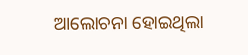ଆଲୋଚନା ହୋଇଥିଲା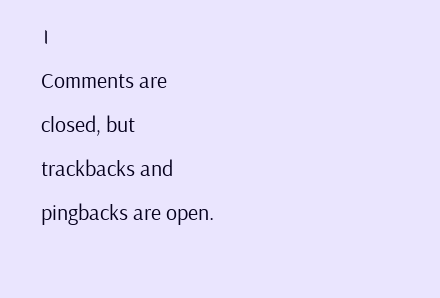।
Comments are closed, but trackbacks and pingbacks are open.